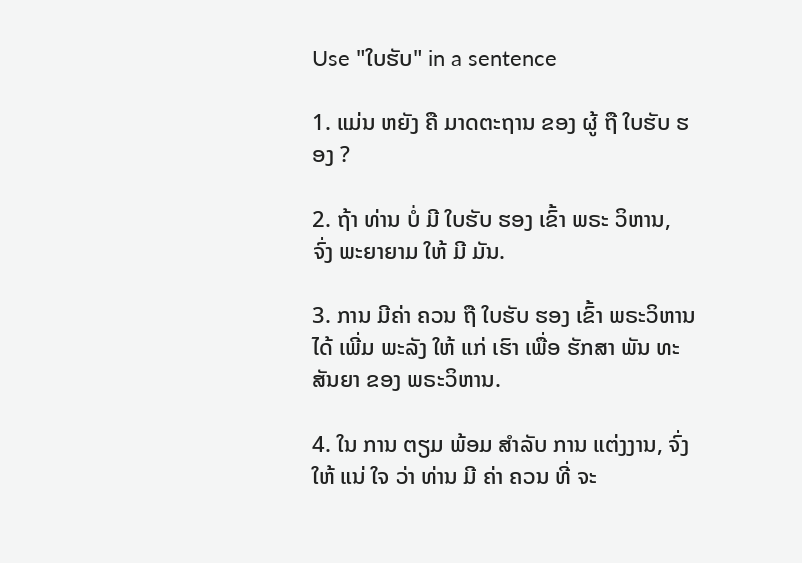Use "ໃບຮັບ" in a sentence

1. ແມ່ນ ຫຍັງ ຄື ມາດຕະຖານ ຂອງ ຜູ້ ຖື ໃບຮັບ ຮອງ ?

2. ຖ້າ ທ່ານ ບໍ່ ມີ ໃບຮັບ ຮອງ ເຂົ້າ ພຣະ ວິຫານ, ຈົ່ງ ພະຍາຍາມ ໃຫ້ ມີ ມັນ.

3. ການ ມີຄ່າ ຄວນ ຖື ໃບຮັບ ຮອງ ເຂົ້າ ພຣະວິຫານ ໄດ້ ເພີ່ມ ພະລັງ ໃຫ້ ແກ່ ເຮົາ ເພື່ອ ຮັກສາ ພັນ ທະ ສັນຍາ ຂອງ ພຣະວິຫານ.

4. ໃນ ການ ຕຽມ ພ້ອມ ສໍາລັບ ການ ແຕ່ງງານ, ຈົ່ງ ໃຫ້ ແນ່ ໃຈ ວ່າ ທ່ານ ມີ ຄ່າ ຄວນ ທີ່ ຈະ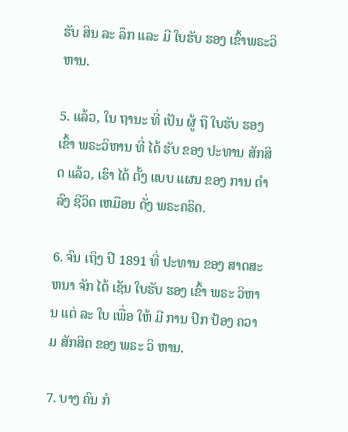ຮັບ ສິນ ລະ ລຶກ ແລະ ມີ ໃບຮັບ ຮອງ ເຂົ້າພຣະວິຫານ.

5. ແລ້ວ, ໃນ ຖານະ ທີ່ ເປັນ ຜູ້ ຖື ໃບຮັບ ຮອງ ເຂົ້າ ພຣະວິຫານ ທີ່ ໄດ້ ຮັບ ຂອງ ປະທານ ສັກສິດ ແລ້ວ, ເຮົາ ໄດ້ ຕັ້ງ ແບບ ແຜນ ຂອງ ການ ດໍາລົງ ຊີວິດ ເຫມືອນ ດັ່ງ ພຣະຄຣິດ.

6. ຈົນ ເຖິງ ປີ 1891 ທີ່ ປະທານ ຂອງ ສາດສະຫນາ ຈັກ ໄດ້ ເຊັນ ໃບຮັບ ຮອງ ເຂົ້າ ພຣະ ວິຫານ ແຕ່ ລະ ໃບ ເພື່ອ ໃຫ້ ມີ ການ ປົກ ປ້ອງ ຄວາມ ສັກສິດ ຂອງ ພຣະ ວິ ຫານ.

7. ບາງ ຄົນ ກໍ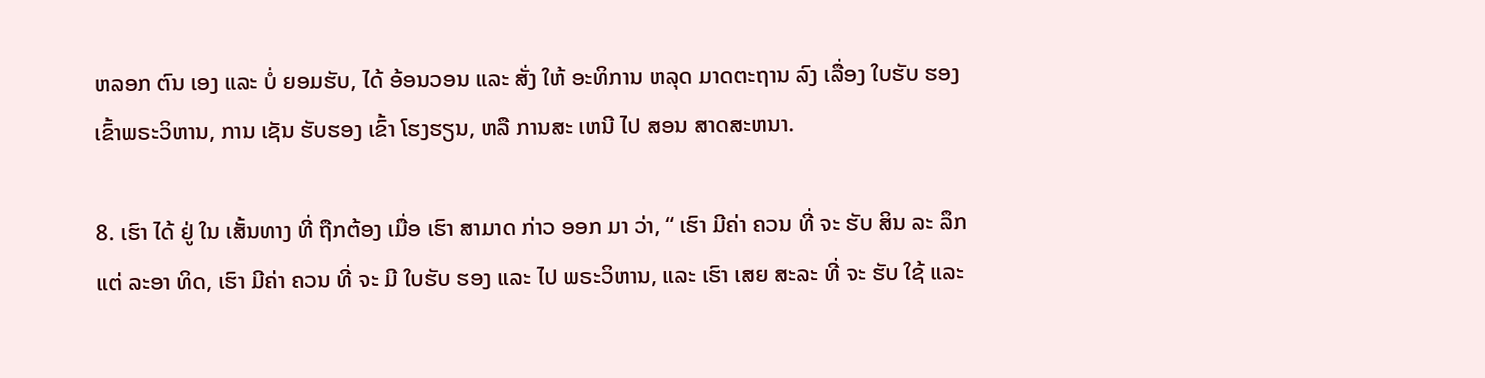ຫລອກ ຕົນ ເອງ ແລະ ບໍ່ ຍອມຮັບ, ໄດ້ ອ້ອນວອນ ແລະ ສັ່ງ ໃຫ້ ອະທິການ ຫລຸດ ມາດຕະຖານ ລົງ ເລື່ອງ ໃບຮັບ ຮອງ ເຂົ້າພຣະວິຫານ, ການ ເຊັນ ຮັບຮອງ ເຂົ້າ ໂຮງຮຽນ, ຫລື ການສະ ເຫນີ ໄປ ສອນ ສາດສະຫນາ.

8. ເຮົາ ໄດ້ ຢູ່ ໃນ ເສັ້ນທາງ ທີ່ ຖືກຕ້ອງ ເມື່ອ ເຮົາ ສາມາດ ກ່າວ ອອກ ມາ ວ່າ, “ ເຮົາ ມີຄ່າ ຄວນ ທີ່ ຈະ ຮັບ ສິນ ລະ ລຶກ ແຕ່ ລະອາ ທິດ, ເຮົາ ມີຄ່າ ຄວນ ທີ່ ຈະ ມີ ໃບຮັບ ຮອງ ແລະ ໄປ ພຣະວິຫານ, ແລະ ເຮົາ ເສຍ ສະລະ ທີ່ ຈະ ຮັບ ໃຊ້ ແລະ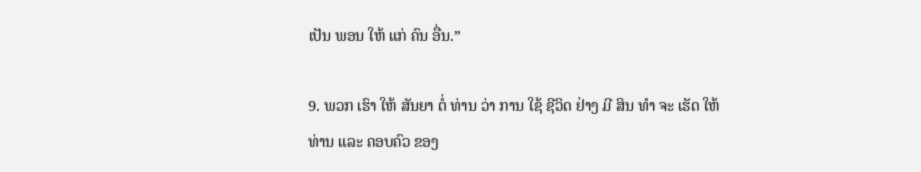ເປັນ ພອນ ໃຫ້ ແກ່ ຄົນ ອື່ນ.”

9. ພວກ ເຮົາ ໃຫ້ ສັນຍາ ຕໍ່ ທ່ານ ວ່າ ການ ໃຊ້ ຊີວິດ ຢ່າງ ມີ ສິນ ທໍາ ຈະ ເຮັດ ໃຫ້ ທ່ານ ແລະ ຄອບຄົວ ຂອງ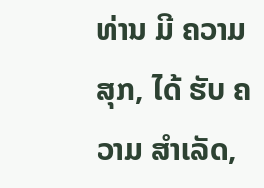ທ່ານ ມີ ຄວາມສຸກ, ໄດ້ ຮັບ ຄວາມ ສໍາເລັດ,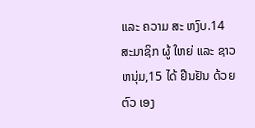ແລະ ຄວາມ ສະ ຫງົບ.14 ສະມາຊິກ ຜູ້ ໃຫຍ່ ແລະ ຊາວ ຫນຸ່ມ,15 ໄດ້ ຢືນຢັນ ດ້ວຍ ຕົວ ເອງ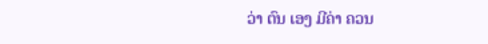ວ່າ ຕົນ ເອງ ມີຄ່າ ຄວນ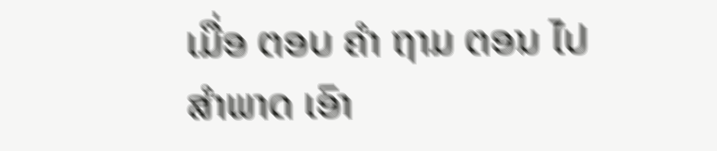ເມື່ອ ຕອບ ຄໍາ ຖາມ ຕອນ ໄປ ສໍາພາດ ເອົາ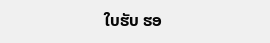ໃບຮັບ ຮອ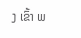ງ ເຂົ້າ ພ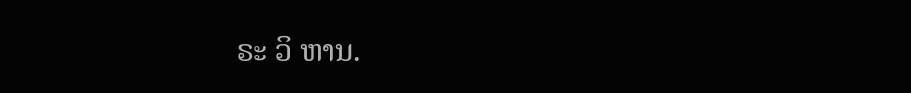ຣະ ວິ ຫານ.